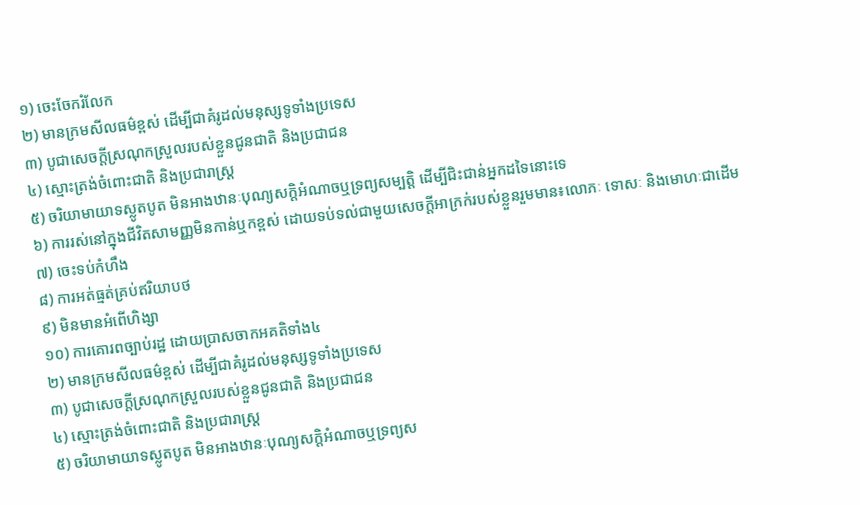១) ចេះចែករំលែក
២) មានក្រមសីលធម៌ខ្ពស់ ដើម្បីជាគំរូដល់មនុស្សទូទាំងប្រទេស
៣) បូជាសេចក្តីស្រណុកស្រួលរបស់ខ្លួនជូនជាតិ និងប្រជាជន
៤) ស្មោះត្រង់ចំពោះជាតិ និងប្រជារាស្ត្រ
៥) ចរិយាមាយាទស្លូតបូត មិនអាងឋានៈបុណ្យសក្តិអំណាចឬទ្រព្យសម្បត្តិ ដើម្បីជិះជាន់អ្នកដទៃនោះទេ
៦) ការរស់នៅក្នុងជីវិតសាមញ្ញមិនកាន់ឬកខ្ពស់ ដោយទប់ទល់ជាមួយសេចក្តីអាក្រក់របស់ខ្លួនរួមមាន៖លោភៈ ទោសៈ និងមោហៈជាដើម
៧) ចេះទប់កំហឹង
៨) ការអត់ធ្មត់គ្រប់ឥរិយាបថ
៩) មិនមានអំពើហិង្សា
១០) ការគោរពច្បាប់រដ្ឋ ដោយប្រាសចាកអគតិទាំង៤
២) មានក្រមសីលធម៌ខ្ពស់ ដើម្បីជាគំរូដល់មនុស្សទូទាំងប្រទេស
៣) បូជាសេចក្តីស្រណុកស្រួលរបស់ខ្លួនជូនជាតិ និងប្រជាជន
៤) ស្មោះត្រង់ចំពោះជាតិ និងប្រជារាស្ត្រ
៥) ចរិយាមាយាទស្លូតបូត មិនអាងឋានៈបុណ្យសក្តិអំណាចឬទ្រព្យស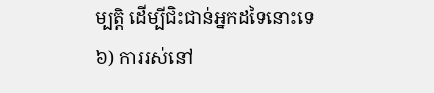ម្បត្តិ ដើម្បីជិះជាន់អ្នកដទៃនោះទេ
៦) ការរស់នៅ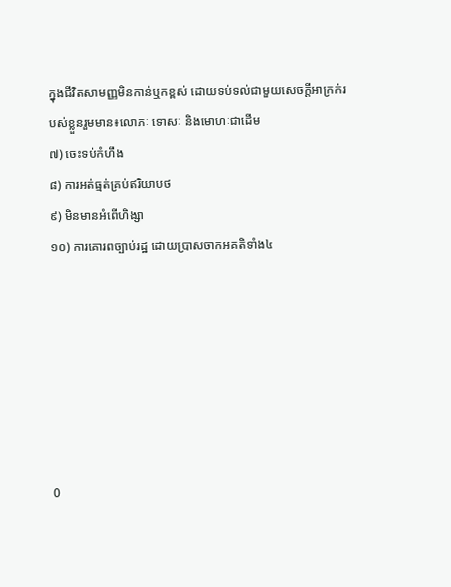ក្នុងជីវិតសាមញ្ញមិនកាន់ឬកខ្ពស់ ដោយទប់ទល់ជាមួយសេចក្តីអាក្រក់របស់ខ្លួនរួមមាន៖លោភៈ ទោសៈ និងមោហៈជាដើម
៧) ចេះទប់កំហឹង
៨) ការអត់ធ្មត់គ្រប់ឥរិយាបថ
៩) មិនមានអំពើហិង្សា
១០) ការគោរពច្បាប់រដ្ឋ ដោយប្រាសចាកអគតិទាំង៤







0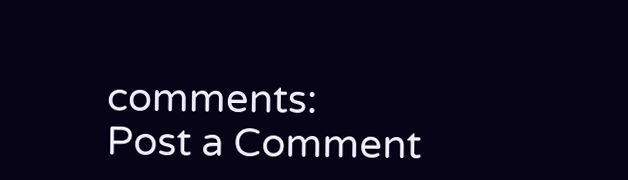comments:
Post a Comment